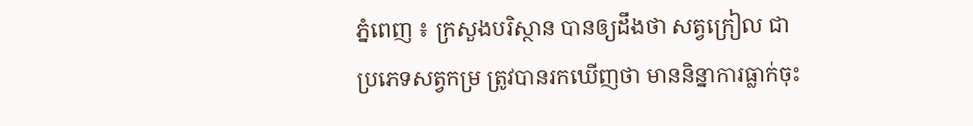ភ្នំពេញ ៖ ក្រសួងបរិស្ថាន បានឲ្យដឹងថា សត្វក្រៀល ជាប្រភេទសត្វកម្រ ត្រូវបានរកឃើញថា មាននិន្នាការធ្លាក់ចុះ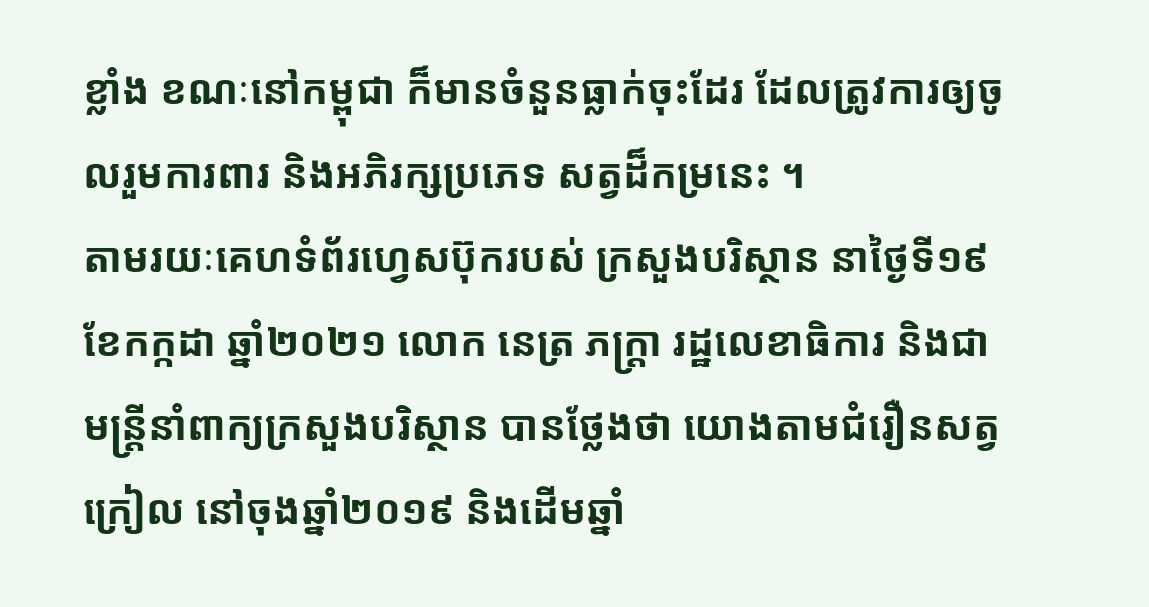ខ្លាំង ខណៈនៅកម្ពុជា ក៏មានចំនួនធ្លាក់ចុះដែរ ដែលត្រូវការឲ្យចូលរួមការពារ និងអភិរក្សប្រភេទ សត្វដ៏កម្រនេះ ។
តាមរយៈគេហទំព័រហ្វេសប៊ុករបស់ ក្រសួងបរិស្ថាន នាថ្ងៃទី១៩ ខែកក្កដា ឆ្នាំ២០២១ លោក នេត្រ ភក្ត្រា រដ្ឋលេខាធិការ និងជាមន្ត្រីនាំពាក្យក្រសួងបរិស្ថាន បានថ្លែងថា យោងតាមជំរឿនសត្វក្រៀល នៅចុងឆ្នាំ២០១៩ និងដើមឆ្នាំ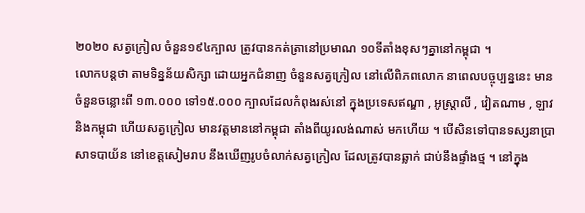២០២០ សត្វក្រៀល ចំនួន១៩៤ក្បាល ត្រូវបានកត់ត្រានៅប្រមាណ ១០ទីតាំងខុសៗគ្នានៅកម្ពុជា ។
លោកបន្ដថា តាមទិន្នន័យសិក្សា ដោយអ្នកជំនាញ ចំនួនសត្វក្រៀល នៅលើពិភពលោក នាពេលបច្ចុប្បន្ននេះ មានចំនួនចន្លោះពី ១៣.០០០ ទៅ១៥.០០០ ក្បាលដែលកំពុងរស់នៅ ក្នុងប្រទេសឥណ្ឌា , អូស្ត្រាលី , វៀតណាម , ឡាវ និងកម្ពុជា ហើយសត្វក្រៀល មានវត្តមាននៅកម្ពុជា តាំងពីយូរលង់ណាស់ មកហើយ ។ បើសិនទៅបានទស្សនាប្រាសាទបាយ័ន នៅខេត្តសៀមរាប នឹងឃើញរូបចំលាក់សត្វក្រៀល ដែលត្រូវបានឆ្លាក់ ជាប់នឹងផ្ទាំងថ្ម ។ នៅក្នុង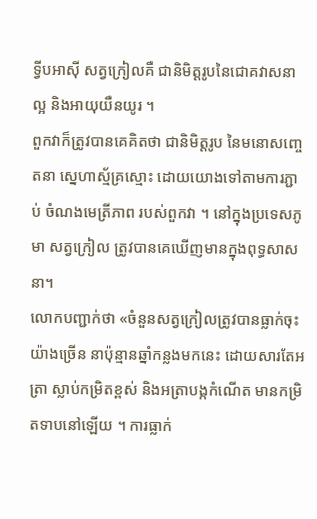ទ្វីបអាស៊ី សត្វក្រៀលគឺ ជានិមិត្តរូបនៃជោគវាសនាល្អ និងអាយុយឺនយូរ ។
ពួកវាក៏ត្រូវបានគេគិតថា ជានិមិត្តរូប នៃមនោសញ្ចេតនា ស្នេហាស្ម័គ្រស្មោះ ដោយយោងទៅតាមការភ្ជាប់ ចំណងមេត្រីភាព របស់ពួកវា ។ នៅក្នុងប្រទេសភូមា សត្វក្រៀល ត្រូវបានគេឃើញមានក្នុងពុទ្ធសាសនា។
លោកបញ្ជាក់ថា «ចំនួនសត្វក្រៀលត្រូវបានធ្លាក់ចុះ យ៉ាងច្រើន នាប៉ុន្មានឆ្នាំកន្លងមកនេះ ដោយសារតែអត្រា ស្លាប់កម្រិតខ្ពស់ និងអត្រាបង្កកំណើត មានកម្រិតទាបនៅឡើយ ។ ការធ្លាក់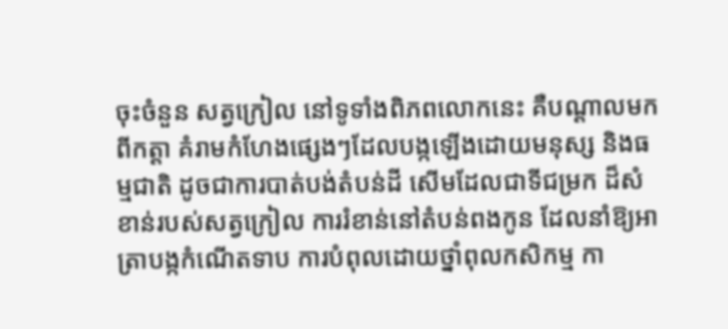ចុះចំនួន សត្វក្រៀល នៅទូទាំងពិភពលោកនេះ គឺបណ្ដាលមកពីកត្តា គំរាមកំហែងផ្សេងៗដែលបង្កឡើងដោយមនុស្ស និងធម្មជាតិ ដូចជាការបាត់បង់តំបន់ដី សើមដែលជាទីជម្រក ដ៏សំខាន់របស់សត្វក្រៀល ការរំខាន់នៅតំបន់ពងកូន ដែលនាំឱ្យអាត្រាបង្កកំណើតទាប ការបំពុលដោយថ្នាំពុលកសិកម្ម កា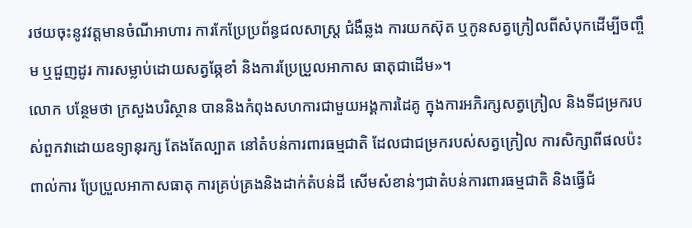រថយចុះនូវវត្តមានចំណីអាហារ ការកែប្រែប្រព័ន្ធជលសាស្ត្រ ជំងឺឆ្លង ការយកស៊ុត ឬកូនសត្វក្រៀលពីសំបុកដើម្បីចញ្ចឹម ឬជួញដូរ ការសម្លាប់ដោយសត្វឆ្កែខាំ និងការប្រែប្រួលអាកាស ធាតុជាដើម»។
លោក បន្ថែមថា ក្រសួងបរិស្ថាន បាននិងកំពុងសហការជាមួយអង្គការដៃគូ ក្នុងការអភិរក្សសត្វក្រៀល និងទីជម្រករបស់ពួកវាដោយឧទ្យានុរក្ស តែងតែល្បាត នៅតំបន់ការពារធម្មជាតិ ដែលជាជម្រករបស់សត្វក្រៀល ការសិក្សាពីផលប៉ះពាល់ការ ប្រែប្រួលអាកាសធាតុ ការគ្រប់គ្រងនិងដាក់តំបន់ដី សើមសំខាន់ៗជាតំបន់ការពារធម្មជាតិ និងធ្វើជំ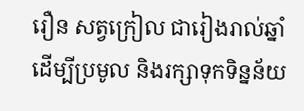រឿន សត្វក្រៀល ជារៀងរាល់ឆ្នាំ ដើម្បីប្រមូល និងរក្សាទុកទិន្នន័យ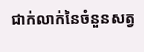ជាក់លាក់នៃចំនួនសត្វ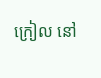ក្រៀល នៅ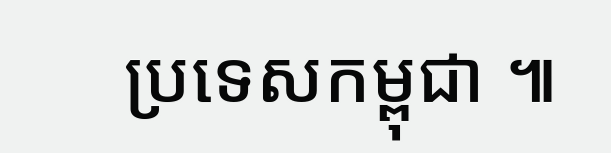ប្រទេសកម្ពុជា ៕